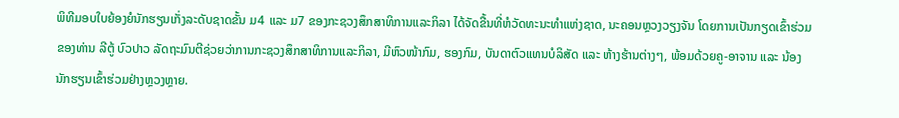ພິທີມອບໃບຍ້ອງຍໍນັກຮຽນເກັ່ງລະດັບຊາດຂັ້ນ ມ4 ແລະ ມ7 ຂອງກະຊວງສຶກສາທິການແລະກິລາ ໄດ້ຈັດຂື້ນທີ່ຫໍວັດທະນະທຳແຫ່ງຊາດ, ນະຄອນຫຼວງວຽງຈັນ ໂດຍການເປັນກຽດເຂົ້າຮ່ວມຂອງທ່ານ ລີຕູ້ ບົວປາວ ລັດຖະມົນຕີຊ່ວຍວ່າການກະຊວງສຶກສາທິການແລະກິລາ, ມີຫົວໜ້າກົມ, ຮອງກົມ, ບັນດາຕົວແທນບໍລິສັດ ແລະ ຫ້າງຮ້ານຕ່າງໆ, ພ້ອມດ້ວຍຄູ-ອາຈານ ແລະ ນ້ອງນັກຮຽນເຂົ້າຮ່ວມຢ່າງຫຼວງຫຼາຍ.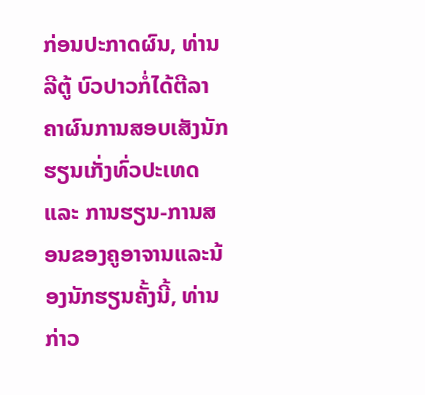ກ່ອນປະກາດຜົນ, ທ່ານ ລີຕູ້ ບົວປາວກໍ່ໄດ້ຕີລາຄາຜົນການສອບເສັງນັກຮຽນເກັ່ງທົ່ວປະເທດ ແລະ ການຮຽນ-ການສອນຂອງຄູອາຈານແລະນ້ອງນັກຮຽນຄັ້ງນີ້, ທ່ານກ່າວ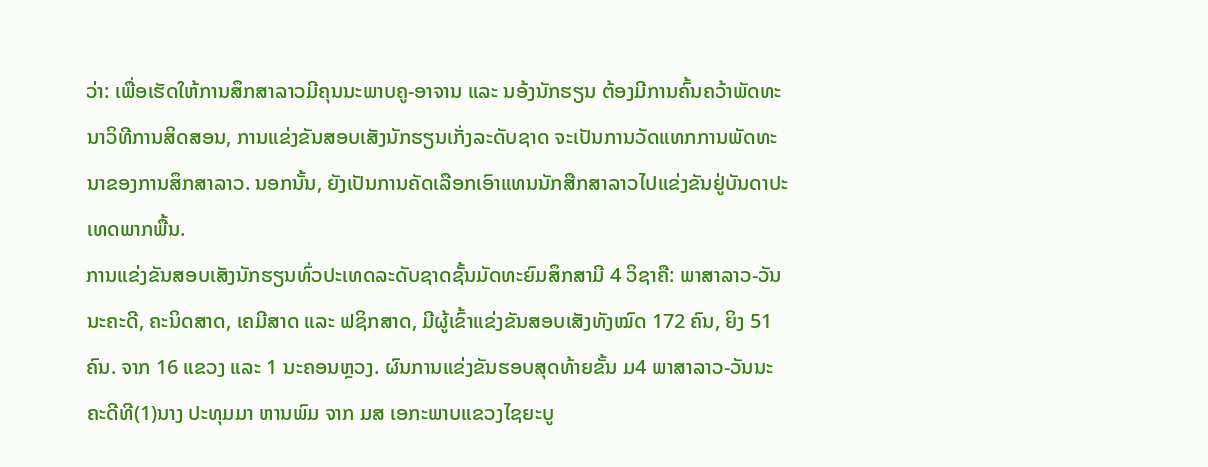ວ່າ: ເພື່ອເຮັດໃຫ້ການສຶກສາລາວມີຄຸນນະພາບຄູ-ອາຈານ ແລະ ນອ້ງນັກຮຽນ ຕ້ອງມີການຄົ້ນຄວ້າພັດທະນາວິທີການສິດສອນ, ການແຂ່ງຂັນສອບເສັງນັກຮຽນເກັ່ງລະດັບຊາດ ຈະເປັນການວັດແທກການພັດທະນາຂອງການສຶກສາລາວ. ນອກນັ້ນ, ຍັງເປັນການຄັດເລືອກເອົາແທນນັກສືກສາລາວໄປແຂ່ງຂັນຢູ່ບັນດາປະເທດພາກພື້ນ.
ການແຂ່ງຂັນສອບເສັງນັກຮຽນທົ່ວປະເທດລະດັບຊາດຊັ້ນມັດທະຍົມສຶກສາມີ 4 ວິຊາຄື: ພາສາລາວ-ວັນນະຄະດີ, ຄະນິດສາດ, ເຄມີສາດ ແລະ ຟຊິກສາດ, ມີຜູ້ເຂົ້າແຂ່ງຂັນສອບເສັງທັງໝົດ 172 ຄົນ, ຍິງ 51 ຄົນ. ຈາກ 16 ແຂວງ ແລະ 1 ນະຄອນຫຼວງ. ຜົນການແຂ່ງຂັນຮອບສຸດທ້າຍຂັ້ນ ມ4 ພາສາລາວ-ວັນນະຄະດີທີ(1)ນາງ ປະທຸມມາ ຫານພົມ ຈາກ ມສ ເອກະພາບແຂວງໄຊຍະບູ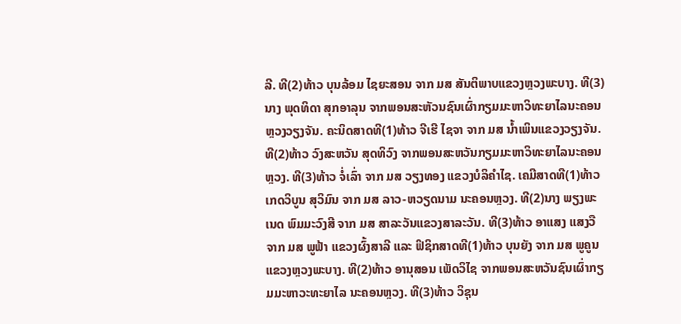ລີ. ທີ(2)ທ້າວ ບຸນລ້ອມ ໄຊຍະສອນ ຈາກ ມສ ສັນຕິພາບແຂວງຫຼວງພະບາງ. ທີ(3)ນາງ ພຸດທິດາ ສຸກອາລຸນ ຈາກພອນສະຫັວນຊົນເຜົ່າກຽມມະຫາວິທະຍາໄລນະຄອນຫຼວງວຽງຈັນ. ຄະນິດສາດທີ(1)ທ້າວ ຈີເຮີ ໄຊຈາ ຈາກ ມສ ນ້ຳເພິນແຂວງວຽງຈັນ. ທີ(2)ທ້າວ ວົງສະຫວັນ ສຸດທິວົງ ຈາກພອນສະຫວັນກຽມມະຫາວິທະຍາໄລນະຄອນຫຼວງ. ທີ(3)ທ້າວ ຈໍ່ເລົ່າ ຈາກ ມສ ວຽງທອງ ແຂວງບໍລິຄຳໄຊ. ເຄມີສາດທີ(1)ທ້າວ ເກດວິບູນ ສຸວິມົນ ຈາກ ມສ ລາວ-ຫວຽດນາມ ນະຄອນຫຼວງ. ທີ(2)ນາງ ພຽງພະເນດ ພົມມະວົງສີ ຈາກ ມສ ສາລະວັນແຂວງສາລະວັນ. ທີ(3)ທ້າວ ອາແສງ ແສງວື ຈາກ ມສ ພູຟ້າ ແຂວງຜົ້ງສາລີ ແລະ ຟິຊິກສາດທີ(1)ທ້າວ ບຸນຍັງ ຈາກ ມສ ພູຄູນ ແຂວງຫຼວງພະບາງ. ທີ(2)ທ້າວ ອານຸສອນ ເພັດວິໄຊ ຈາກພອນສະຫວັນຊົນເຜົ່າກຽມມະຫາວະທະຍາໄລ ນະຄອນຫຼວງ. ທີ(3)ທ້າວ ວິຊຸນ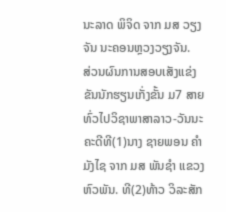ນະລາດ ພິຈິດ ຈາກ ມສ ວຽງຈັນ ນະຄອນຫຼວງວຽງຈັນ.
ສ່ວນຜົນການສອບເສັງແຂ່ງຂັນນັກຮຽນເກັ່ງຂັ້ນ ມ7 ສາຍທົ່ວໄປວິຊາພາສາລາວ-ວັນນະຄະດີທີ(1)ນາງ ຊາຍພອນ ຄຳມັງໄຊ ຈາກ ມສ ພັນຊຳ ແຂວງຫົວພັນ. ທີ(2)ທ້າວ ວິລະສັກ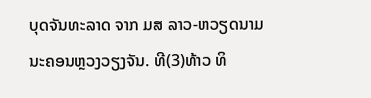ບຸດຈັນທະລາດ ຈາກ ມສ ລາວ-ຫວຽດນາມ ນະຄອນຫຼວງວຽງຈັນ. ທີ(3)ທ້າວ ທິ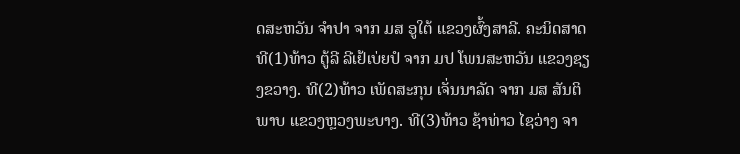ດສະຫວັນ ຈຳປາ ຈາກ ມສ ອູໃຕ້ ແຂວງຜົ້ງສາລີ. ຄະນິດສາດທີ(1)ທ້າວ ຕູ້ລີ ລີເຢ້ເບ່ຍປໍ ຈາກ ມປ ໂພນສະຫວັນ ແຂວງຊຽງຂວາງ. ທີ(2)ທ້າວ ເພັດສະກຸນ ເຈັ່ນນາລັດ ຈາກ ມສ ສັນຕິພາບ ແຂວງຫຼວງພະບາງ. ທີ(3)ທ້າວ ຊ້າທ່າວ ໄຊວ່າງ ຈາ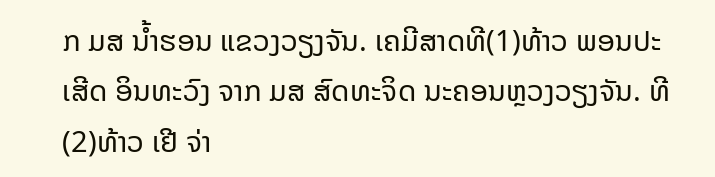ກ ມສ ນ້ຳຮອນ ແຂວງວຽງຈັນ. ເຄມີສາດທີ(1)ທ້າວ ພອນປະເສີດ ອິນທະວົງ ຈາກ ມສ ສົດທະຈິດ ນະຄອນຫຼວງວຽງຈັນ. ທີ(2)ທ້າວ ເຢີ ຈ່າ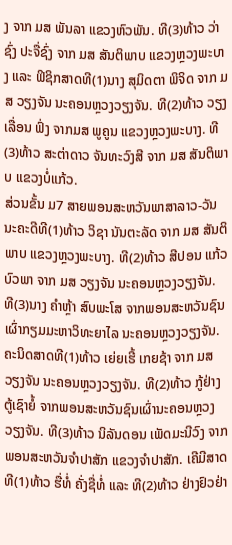ງ ຈາກ ມສ ພັນລາ ແຂວງຫົວພັນ. ທີ(3)ທ້າວ ວ່າຊົ່ງ ປະຈື່ຊົ່ງ ຈາກ ມສ ສັນຕິພາບ ແຂວງຫຼວງພະບາງ ແລະ ຟິຊິກສາດທີ(1)ນາງ ສຸມິດຕາ ພິຈິດ ຈາກ ມສ ວຽງຈັນ ນະຄອນຫຼວງວຽງຈັນ. ທີ(2)ທ້າວ ວຽງເລື່ອນ ຟົ່ງ ຈາກມສ ພູຄູນ ແຂວງຫຼວງພະບາງ. ທີ(3)ທ້າວ ສະຕ່າດາວ ຈັນທະວົງສີ ຈາກ ມສ ສັນຕິພາບ ແຂວງບໍ່ແກ້ວ.
ສ່ວນຂັ້ນ ມ7 ສາຍພອນສະຫວັນພາສາລາວ-ວັນນະຄະດີທີ(1)ທ້າວ ວິຊາ ນັນຕະລັດ ຈາກ ມສ ສັນຕິພາບ ແຂວງຫຼວງພະບາງ. ທີ(2)ທ້າວ ສີປອນ ແກ້ວບົວພາ ຈາກ ມສ ວຽງຈັນ ນະຄອນຫຼວງວຽງຈັນ. ທີ(3)ນາງ ຄຳຫຼ້າ ສົບພະໂສ ຈາກພອນສະຫວັນຊົນເຜົ່າກຽມມະຫາວິທະຍາໄລ ນະຄອນຫຼວງວຽງຈັນ. ຄະນິດສາດທີ(1)ທ້າວ ເຍ່ຍເຮີ້ ເກຍຊ້າ ຈາກ ມສ ວຽງຈັນ ນະຄອນຫຼວງວຽງຈັນ. ທີ(2)ທ້າວ ກູ້ຢ່າງ ຕູ້ເຊົາຍໍ້ ຈາກພອນສະຫວັນຊົນເຜົ່ານະຄອນຫຼວງວຽງຈັນ. ທີ(3)ທ້າວ ນິລັນດອນ ເພັດມະນີວົງ ຈາກພອນສະຫວັນຈຳປາສັກ ແຂວງຈຳປາສັກ. ເຄີມີສາດທີ(1)ທ້າວ ຮື່ທໍ່ ຄັ່ງຊື່ທໍ່ ແລະ ທີ(2)ທ້າວ ຢ່າງຢົວຢ່າ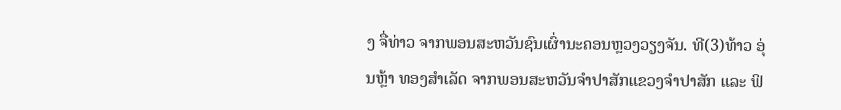ງ ຈື່ທ່າວ ຈາກພອນສະຫວັນຊົນເຜົ່ານະຄອນຫຼວງວຽງຈັນ. ທີ(3)ທ້າວ ອຸ່ນຫຼ້າ ທອງສຳເລັດ ຈາກພອນສະຫວັນຈຳປາສັກແຂວງຈຳປາສັກ ແລະ ຟິ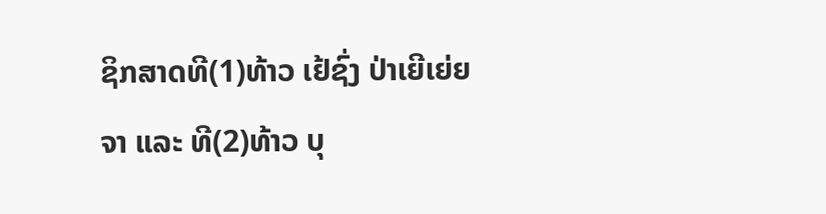ຊິກສາດທີ(1)ທ້າວ ເຢ້ຊົ່ງ ປ່າເຍີເຍ່ຍຈາ ແລະ ທີ(2)ທ້າວ ບຸ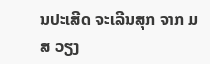ນປະເສີດ ຈະເລີນສຸກ ຈາກ ມສ ວຽງ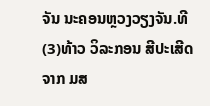ຈັນ ນະຄອນຫຼວງວຽງຈັນ.ທີ(3)ທ້າວ ວິລະກອນ ສີປະເສີດ ຈາກ ມສ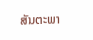ສັນຕະພາ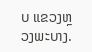ບ ແຂວງຫຼວງພະບາງ.